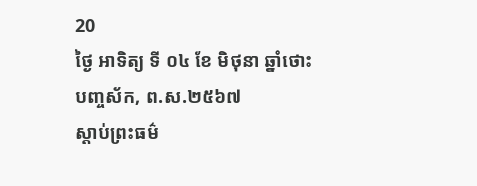20
ថ្ងៃ អាទិត្យ ទី ០៤ ខែ មិថុនា ឆ្នាំថោះ បញ្ចស័ក, ព.ស.២៥៦៧
ស្តាប់ព្រះធម៌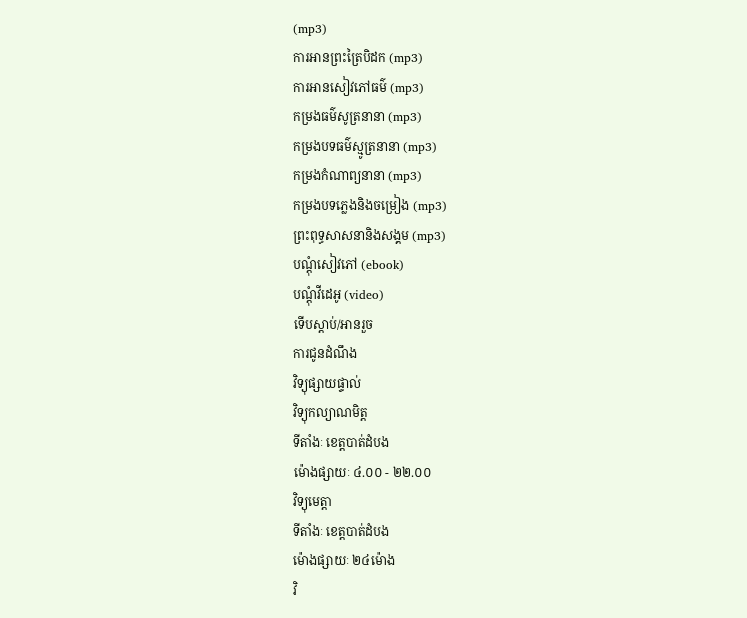(mp3)
ការអានព្រះត្រៃបិដក (mp3)
ការអានសៀវភៅធម៌ (mp3)
កម្រងធម៌សូត្រនានា (mp3)
កម្រងបទធម៌ស្មូត្រនានា (mp3)
កម្រងកំណាព្យនានា (mp3)
កម្រងបទភ្លេងនិងចម្រៀង (mp3)
ព្រះពុទ្ធសាសនានិងសង្គម (mp3)
បណ្តុំសៀវភៅ (ebook)
បណ្តុំវីដេអូ (video)
ទើបស្តាប់/អានរួច
ការជូនដំណឹង
វិទ្យុផ្សាយផ្ទាល់
វិទ្យុកល្យាណមិត្ត
ទីតាំងៈ ខេត្តបាត់ដំបង
ម៉ោងផ្សាយៈ ៤.០០ - ២២.០០
វិទ្យុមេត្តា
ទីតាំងៈ ខេត្តបាត់ដំបង
ម៉ោងផ្សាយៈ ២៤ម៉ោង
វិ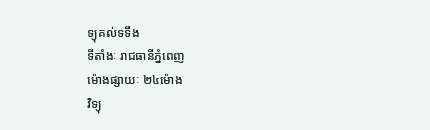ទ្យុគល់ទទឹង
ទីតាំងៈ រាជធានីភ្នំពេញ
ម៉ោងផ្សាយៈ ២៤ម៉ោង
វិទ្យុ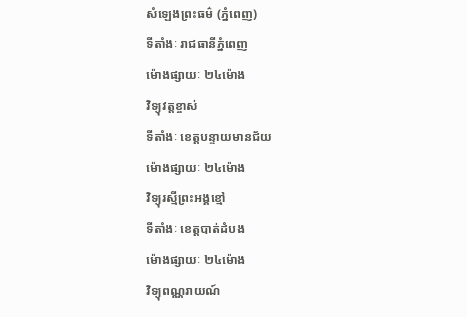សំឡេងព្រះធម៌ (ភ្នំពេញ)
ទីតាំងៈ រាជធានីភ្នំពេញ
ម៉ោងផ្សាយៈ ២៤ម៉ោង
វិទ្យុវត្តខ្ចាស់
ទីតាំងៈ ខេត្តបន្ទាយមានជ័យ
ម៉ោងផ្សាយៈ ២៤ម៉ោង
វិទ្យុរស្មីព្រះអង្គខ្មៅ
ទីតាំងៈ ខេត្តបាត់ដំបង
ម៉ោងផ្សាយៈ ២៤ម៉ោង
វិទ្យុពណ្ណរាយណ៍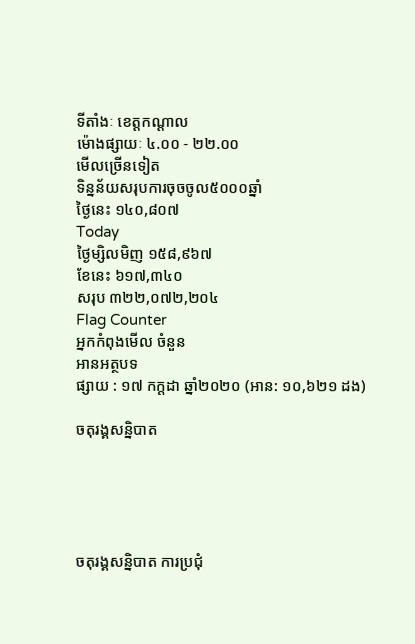ទីតាំងៈ ខេត្តកណ្តាល
ម៉ោងផ្សាយៈ ៤.០០ - ២២.០០
មើលច្រើនទៀត
ទិន្នន័យសរុបការចុចចូល៥០០០ឆ្នាំ
ថ្ងៃនេះ ១៤០,៨០៧
Today
ថ្ងៃម្សិលមិញ ១៥៨,៩៦៧
ខែនេះ ៦១៧,៣៤០
សរុប ៣២២,០៧២,២០៤
Flag Counter
អ្នកកំពុងមើល ចំនួន
អានអត្ថបទ
ផ្សាយ : ១៧ កក្តដា ឆ្នាំ២០២០ (អាន: ១០,៦២១ ដង)

ចតុរង្គសន្និបាត





ចតុរង្គសន្និបាត ការប្រជុំ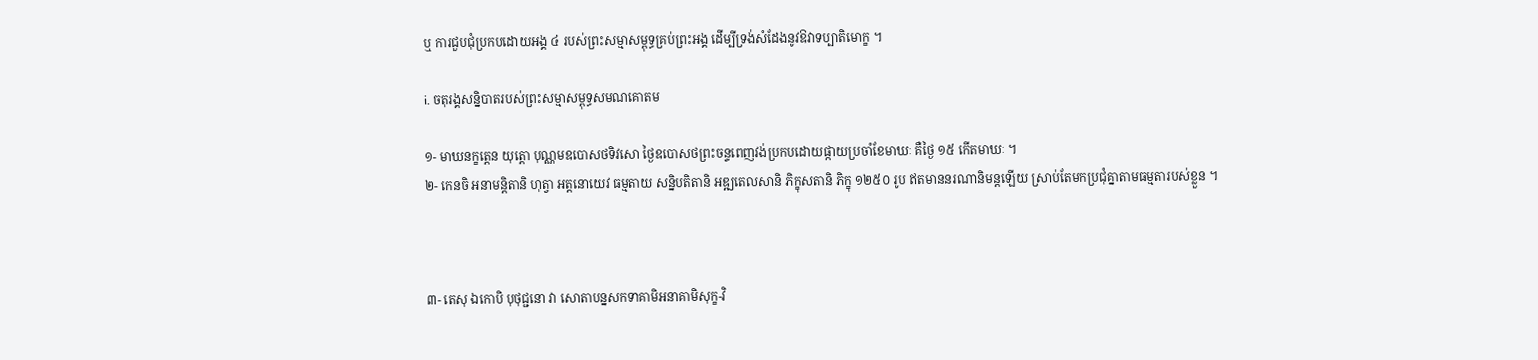ឬ ការជួបជុំប្រកបដោយអង្គ ៤ របស់ព្រះសម្មាសម្ពុទ្ធគ្រប់ព្រះអង្គ ដើម្បីទ្រង់សំដែងនូវឱវាទប្បាតិមោក្ខ ។

i. ចតុរង្គសន្និបាតរបស់ព្រះសម្មាសម្ពុទ្ធសមណគោតម

១- មាឃនក្ខត្តេន យុត្តោ បុណ្ណមឧបោសថទិវសោ ថ្ងៃឧបោសថព្រះចន្ទពេញវង់ប្រកបដោយផ្កាយប្រចាំខែមាឃៈ គឺថ្ងៃ ១៥ កើតមាឃៈ ។
២- កេនចិ អនាមន្តិតានិ ហុត្វា អត្តនោយេវ ធម្មតាយ សន្និបតិតានិ អឌ្ឍតេលសានិ ភិក្ខុសតានិ ភិក្ខុ ១២៥០ រូប ឥតមាននរណានិមន្តឡើយ ស្រាប់តែមកប្រជុំគ្នាតាមធម្មតារបស់ខ្លួន ។



៣- តេសុ ឯកោបិ បុថុជ្ជនោ វា សោតាបន្នសកទាគាមិអនាគាមិសុក្ខ-វិ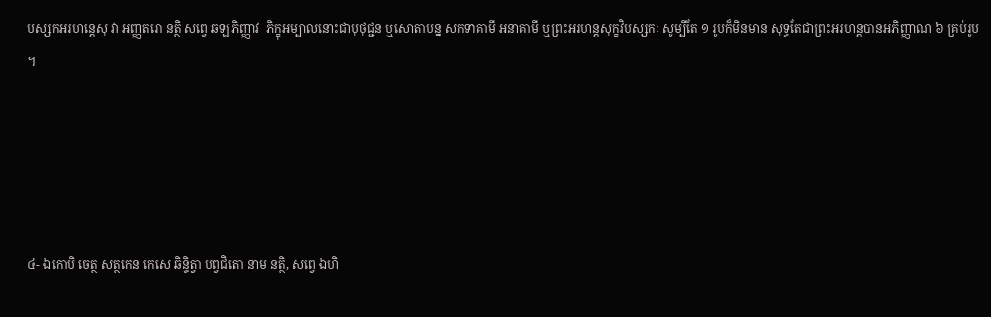បស្សកអរហន្តេសុ វា អញ្ញតរោ នត្ថិ សព្វេ ឆឡភិញ្ញាវ  ភិក្ខុអម្បាលនោះជាបុថុជ្ជន ឬសោតាបន្ន សកទាគាមី អនាគាមី ឬព្រះអរហន្តសុក្ខវិបស្សកៈ សូម្បីតែ ១ រូបក៏មិនមាន សុទ្ធតែជាព្រះអរហន្តបានអភិញ្ញាណ ៦ គ្រប់រូប ។





៤- ឯកោបិ ចេត្ថ សត្ថកេន កេសេ ឆិន្ទិត្វា បព្វជិតោ នាម នត្ថិ, សព្វេ ឯហិ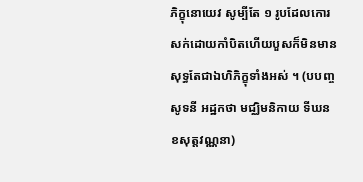ភិក្ខុនោយេវ សូម្បីតែ ១ រូបដែលកោរសក់ដោយកាំបិតហើយបួសក៏មិនមាន សុទ្ធតែជាឯហិភិក្ខុទាំងអស់ ។ (បបញ្ចសូទនី អដ្ឋកថា មជ្ឈិមនិកាយ ទីឃនខសុត្តវណ្ណនា)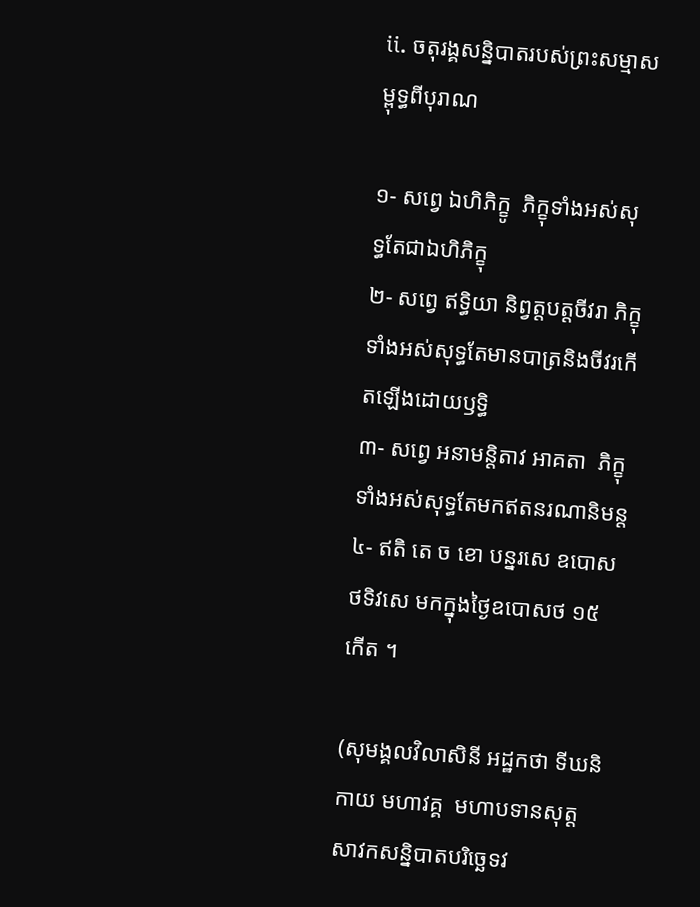ii. ចតុរង្គសន្និបាតរបស់ព្រះសម្មាសម្ពុទ្ធពីបុរាណ

១- សព្វេ ឯហិភិក្ខូ  ភិក្ខុទាំងអស់សុទ្ធតែជាឯហិភិក្ខុ
២- សព្វេ ឥទ្ធិយា និព្វត្តបត្តចីវរា ភិក្ខុទាំងអស់សុទ្ធតែមានបាត្រនិងចីវរកើតឡើងដោយឫទ្ធិ
៣- សព្វេ អនាមន្តិតាវ អាគតា  ភិក្ខុទាំងអស់សុទ្ធតែមកឥតនរណានិមន្ត
៤- ឥតិ តេ ច ខោ បន្នរសេ ឧបោសថទិវសេ មកក្នុងថ្ងៃឧបោសថ ១៥ កើត ។

(សុមង្គលវិលាសិនី អដ្ឋកថា ទីឃនិកាយ មហាវគ្គ  មហាបទានសុត្ត សាវកសន្និបាតបរិច្ឆេទវ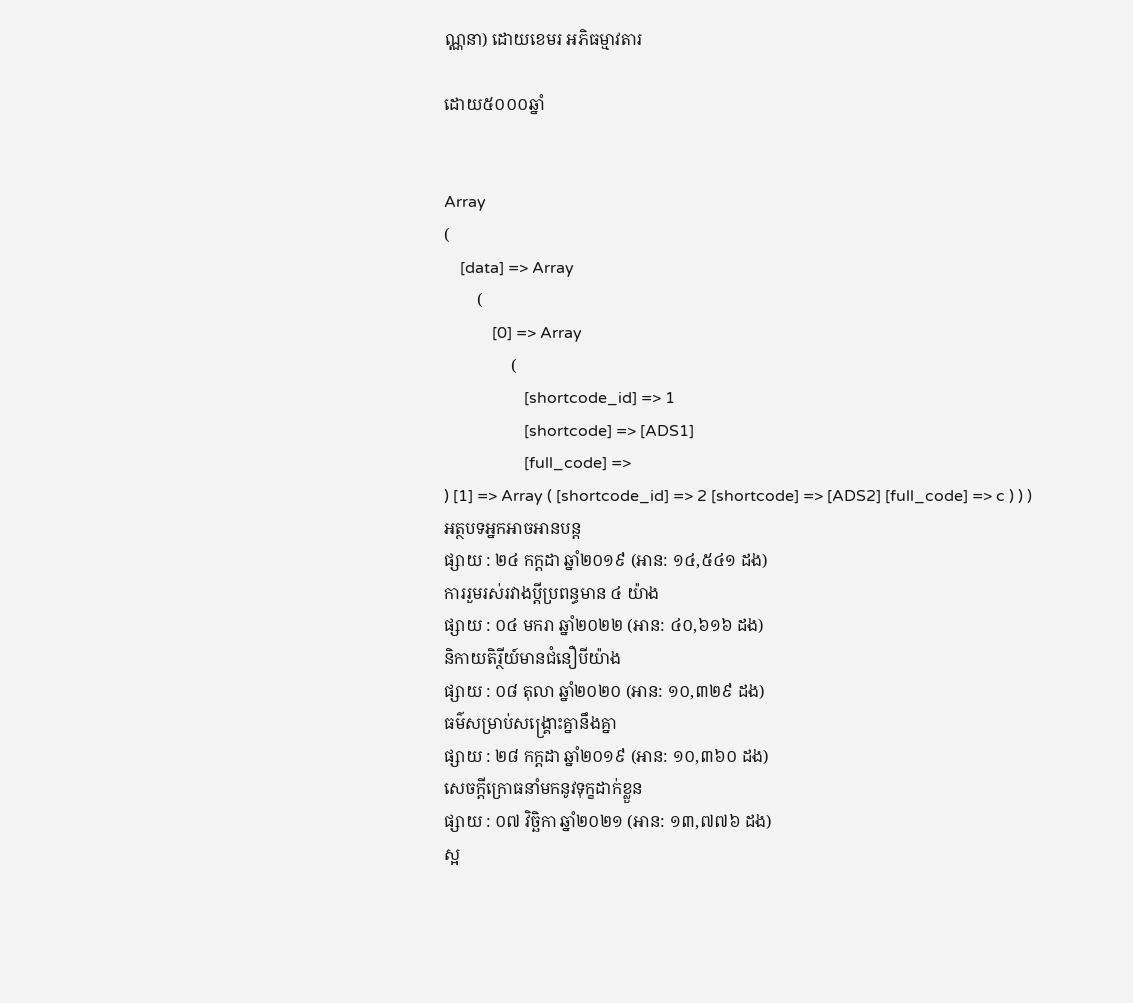ណ្ណនា) ដោយខេមរ អភិធម្មាវតារ

ដោយ៥០០០ឆ្នាំ


Array
(
    [data] => Array
        (
            [0] => Array
                (
                    [shortcode_id] => 1
                    [shortcode] => [ADS1]
                    [full_code] =>
) [1] => Array ( [shortcode_id] => 2 [shortcode] => [ADS2] [full_code] => c ) ) )
អត្ថបទអ្នកអាចអានបន្ត
ផ្សាយ : ២៤ កក្តដា ឆ្នាំ២០១៩ (អាន: ១៤,៥៤១ ដង)
ការរួមរស់រវាងប្ដីប្រពន្ធមាន ៤ យ៉ាង
ផ្សាយ : ០៤ មករា ឆ្នាំ២០២២ (អាន: ៤០,៦១៦ ដង)
និកាយតិរ្ថីយ៍មានជំនឿបីយ៉ាង
ផ្សាយ : ០៨ តុលា ឆ្នាំ២០២០ (អាន: ១០,៣២៩ ដង)
ធម៌សម្រាប់សង្គ្រោះគ្នានឹងគ្នា
ផ្សាយ : ២៨ កក្តដា ឆ្នាំ២០១៩ (អាន: ១០,៣៦០ ដង)
សេចក្ដីក្រោធនាំមកនូវទុក្ខដាក់ខ្លួន
ផ្សាយ : ០៧ វិច្ឆិកា ឆ្នាំ២០២១ (អាន: ១៣,៧៧៦ ដង)
ស្អ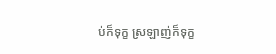ប់ក៏ទុក្ខ ស្រឡាញ់ក៏ទុក្ខ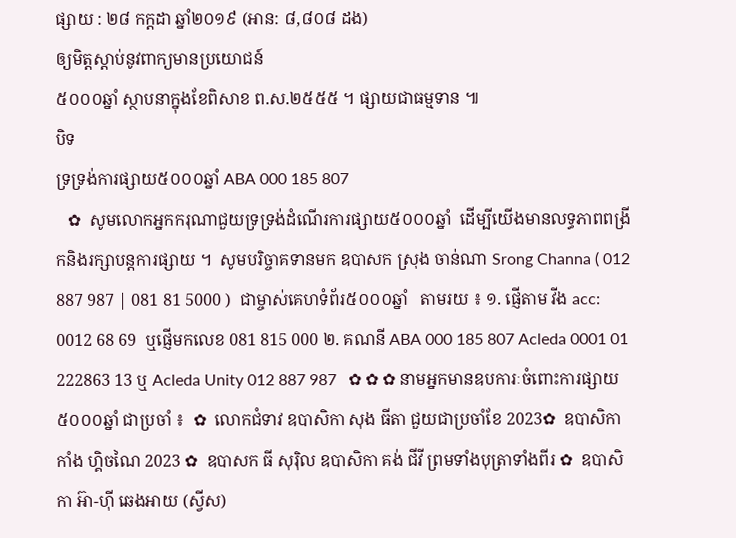ផ្សាយ : ២៨ កក្តដា ឆ្នាំ២០១៩ (អាន: ៨,៨០៨ ដង)
ឲ្យមិត្តស្ដាប់នូវពាក្យមានប្រយោជន៍
៥០០០ឆ្នាំ ស្ថាបនាក្នុងខែពិសាខ ព.ស.២៥៥៥ ។ ផ្សាយជាធម្មទាន ៕
បិទ
ទ្រទ្រង់ការផ្សាយ៥០០០ឆ្នាំ ABA 000 185 807
   ✿  សូមលោកអ្នកករុណាជួយទ្រទ្រង់ដំណើរការផ្សាយ៥០០០ឆ្នាំ  ដើម្បីយើងមានលទ្ធភាពពង្រីកនិងរក្សាបន្តការផ្សាយ ។  សូមបរិច្ចាគទានមក ឧបាសក ស្រុង ចាន់ណា Srong Channa ( 012 887 987 | 081 81 5000 )  ជាម្ចាស់គេហទំព័រ៥០០០ឆ្នាំ   តាមរយ ៖ ១. ផ្ញើតាម វីង acc: 0012 68 69  ឬផ្ញើមកលេខ 081 815 000 ២. គណនី ABA 000 185 807 Acleda 0001 01 222863 13 ឬ Acleda Unity 012 887 987   ✿ ✿ ✿ នាមអ្នកមានឧបការៈចំពោះការផ្សាយ៥០០០ឆ្នាំ ជាប្រចាំ ៖  ✿  លោកជំទាវ ឧបាសិកា សុង ធីតា ជួយជាប្រចាំខែ 2023✿  ឧបាសិកា កាំង ហ្គិចណៃ 2023 ✿  ឧបាសក ធី សុរ៉ិល ឧបាសិកា គង់ ជីវី ព្រមទាំងបុត្រាទាំងពីរ ✿  ឧបាសិកា អ៊ា-ហុី ឆេងអាយ (ស្វីស)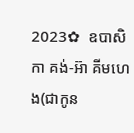2023✿  ឧបាសិកា គង់-អ៊ា គីមហេង(ជាកូន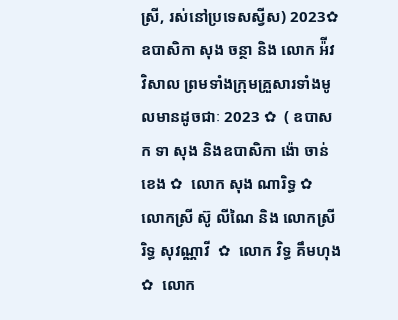ស្រី, រស់នៅប្រទេសស្វីស) 2023✿  ឧបាសិកា សុង ចន្ថា និង លោក អ៉ីវ វិសាល ព្រមទាំងក្រុមគ្រួសារទាំងមូលមានដូចជាៈ 2023 ✿  ( ឧបាសក ទា សុង និងឧបាសិកា ង៉ោ ចាន់ខេង ✿  លោក សុង ណារិទ្ធ ✿  លោកស្រី ស៊ូ លីណៃ និង លោកស្រី រិទ្ធ សុវណ្ណាវី  ✿  លោក វិទ្ធ គឹមហុង ✿  លោក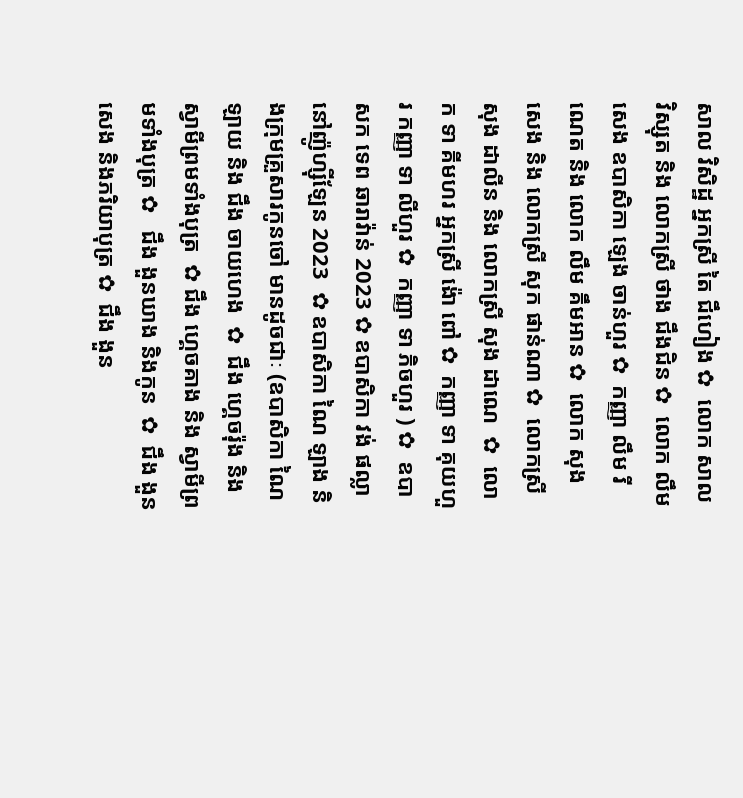សាល វិសិដ្ឋ អ្នកស្រី តៃ ជឹហៀង ✿  លោក សាល វិស្សុត និង លោកស្រី ថាង ជឹងជិន ✿  លោក លឹម សេង ឧបាសិកា ឡេង ចាន់ហួរ ✿  កញ្ញា លឹម រីណេត និង លោក លឹម គឹមអាន ✿  លោក សុង សេង និង លោកស្រី សុក ផាន់ណា ✿  លោកស្រី សុង ដាលីន និង លោកស្រី សុង ដាណេ  ✿  លោក ទា គីមហរ អ្នកស្រី ង៉ោ ពៅ ✿  កញ្ញា ទា គុយហួរ កញ្ញា ទា លីហួរ ✿  កញ្ញា ទា ភិចហួរ ) ✿  ឧបាសក ទេព ឆារាវ៉ាន់ 2023 ✿ ឧបាសិកា វង់ ផល្លា នៅញ៉ូហ្ស៊ីឡែន 2023  ✿ ឧបាសិកា ណៃ ឡាង និងក្រុមគ្រួសារកូនចៅ មានដូចជាៈ (ឧបាសិកា ណៃ ឡាយ និង ជឹង ចាយហេង  ✿  ជឹង ហ្គេចរ៉ុង និង ស្វាមីព្រមទាំងបុត្រ  ✿ ជឹង ហ្គេចគាង និង ស្វាមីព្រមទាំងបុត្រ ✿   ជឹង ងួនឃាង និងកូន  ✿  ជឹង ងួនសេង និងភរិយាបុត្រ ✿  ជឹង ងួន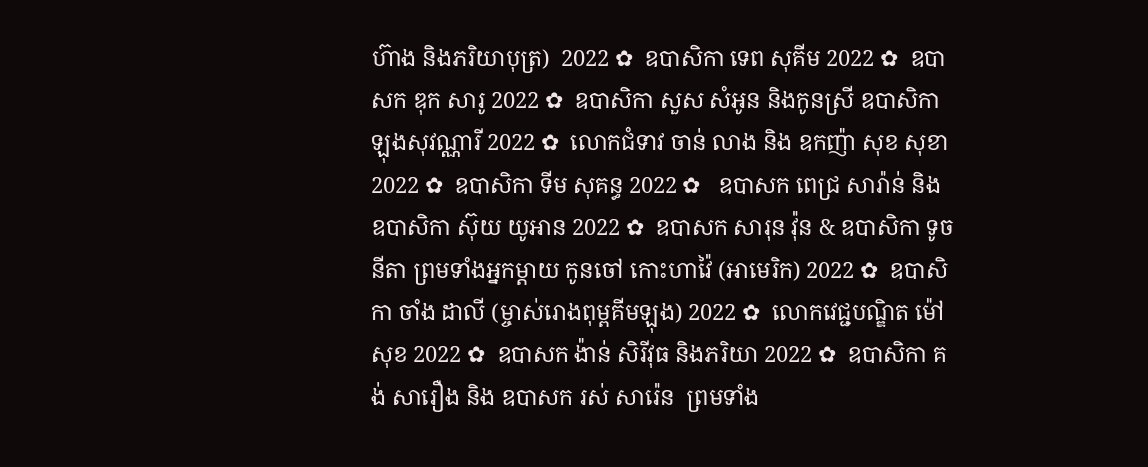ហ៊ាង និងភរិយាបុត្រ)  2022 ✿  ឧបាសិកា ទេព សុគីម 2022 ✿  ឧបាសក ឌុក សារូ 2022 ✿  ឧបាសិកា សួស សំអូន និងកូនស្រី ឧបាសិកា ឡុងសុវណ្ណារី 2022 ✿  លោកជំទាវ ចាន់ លាង និង ឧកញ៉ា សុខ សុខា 2022 ✿  ឧបាសិកា ទីម សុគន្ធ 2022 ✿   ឧបាសក ពេជ្រ សារ៉ាន់ និង ឧបាសិកា ស៊ុយ យូអាន 2022 ✿  ឧបាសក សារុន វ៉ុន & ឧបាសិកា ទូច នីតា ព្រមទាំងអ្នកម្តាយ កូនចៅ កោះហាវ៉ៃ (អាមេរិក) 2022 ✿  ឧបាសិកា ចាំង ដាលី (ម្ចាស់រោងពុម្ពគីមឡុង) 2022 ✿  លោកវេជ្ជបណ្ឌិត ម៉ៅ សុខ 2022 ✿  ឧបាសក ង៉ាន់ សិរីវុធ និងភរិយា 2022 ✿  ឧបាសិកា គង់ សារឿង និង ឧបាសក រស់ សារ៉េន  ព្រមទាំង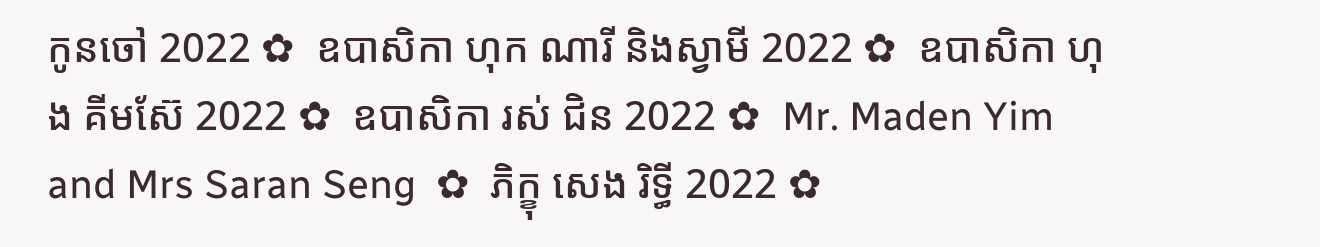កូនចៅ 2022 ✿  ឧបាសិកា ហុក ណារី និងស្វាមី 2022 ✿  ឧបាសិកា ហុង គីមស៊ែ 2022 ✿  ឧបាសិកា រស់ ជិន 2022 ✿  Mr. Maden Yim and Mrs Saran Seng  ✿  ភិក្ខុ សេង រិទ្ធី 2022 ✿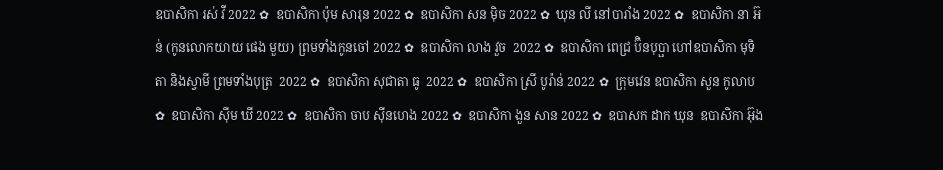ឧបាសិកា រស់ វី 2022 ✿  ឧបាសិកា ប៉ុម សារុន 2022 ✿  ឧបាសិកា សន ម៉ិច 2022 ✿  ឃុន លី នៅបារាំង 2022 ✿  ឧបាសិកា នា អ៊ន់ (កូនលោកយាយ ផេង មួយ) ព្រមទាំងកូនចៅ 2022 ✿  ឧបាសិកា លាង វួច  2022 ✿  ឧបាសិកា ពេជ្រ ប៊ិនបុប្ផា ហៅឧបាសិកា មុទិតា និងស្វាមី ព្រមទាំងបុត្រ  2022 ✿  ឧបាសិកា សុជាតា ធូ  2022 ✿  ឧបាសិកា ស្រី បូរ៉ាន់ 2022 ✿  ក្រុមវេន ឧបាសិកា សួន កូលាប ✿  ឧបាសិកា ស៊ីម ឃី 2022 ✿  ឧបាសិកា ចាប ស៊ីនហេង 2022 ✿  ឧបាសិកា ងួន សាន 2022 ✿  ឧបាសក ដាក ឃុន  ឧបាសិកា អ៊ុង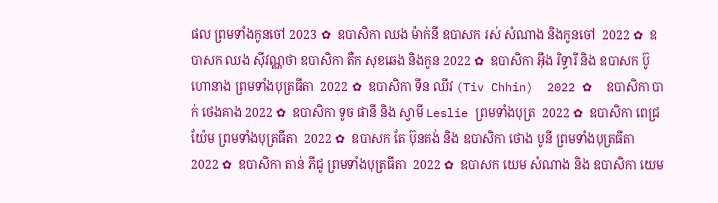ផល ព្រមទាំងកូនចៅ 2023 ✿  ឧបាសិកា ឈង ម៉ាក់នី ឧបាសក រស់ សំណាង និងកូនចៅ  2022 ✿  ឧបាសក ឈង សុីវណ្ណថា ឧបាសិកា តឺក សុខឆេង និងកូន 2022 ✿  ឧបាសិកា អុឹង រិទ្ធារី និង ឧបាសក ប៊ូ ហោនាង ព្រមទាំងបុត្រធីតា  2022 ✿  ឧបាសិកា ទីន ឈីវ (Tiv Chhin)  2022 ✿  ឧបាសិកា បាក់ ថេងគាង 2022 ✿  ឧបាសិកា ទូច ផានី និង ស្វាមី Leslie ព្រមទាំងបុត្រ  2022 ✿  ឧបាសិកា ពេជ្រ យ៉ែម ព្រមទាំងបុត្រធីតា  2022 ✿  ឧបាសក តែ ប៊ុនគង់ និង ឧបាសិកា ថោង បូនី ព្រមទាំងបុត្រធីតា  2022 ✿  ឧបាសិកា តាន់ ភីជូ ព្រមទាំងបុត្រធីតា  2022 ✿  ឧបាសក យេម សំណាង និង ឧបាសិកា យេម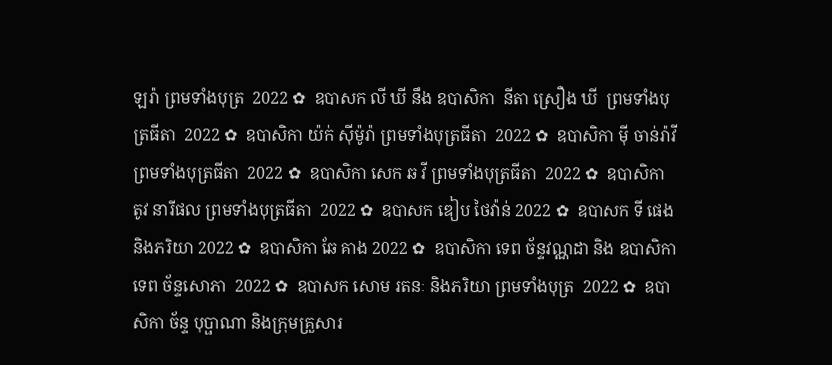ឡរ៉ា ព្រមទាំងបុត្រ  2022 ✿  ឧបាសក លី ឃី នឹង ឧបាសិកា  នីតា ស្រឿង ឃី  ព្រមទាំងបុត្រធីតា  2022 ✿  ឧបាសិកា យ៉ក់ សុីម៉ូរ៉ា ព្រមទាំងបុត្រធីតា  2022 ✿  ឧបាសិកា មុី ចាន់រ៉ាវី ព្រមទាំងបុត្រធីតា  2022 ✿  ឧបាសិកា សេក ឆ វី ព្រមទាំងបុត្រធីតា  2022 ✿  ឧបាសិកា តូវ នារីផល ព្រមទាំងបុត្រធីតា  2022 ✿  ឧបាសក ឌៀប ថៃវ៉ាន់ 2022 ✿  ឧបាសក ទី ផេង និងភរិយា 2022 ✿  ឧបាសិកា ឆែ គាង 2022 ✿  ឧបាសិកា ទេព ច័ន្ទវណ្ណដា និង ឧបាសិកា ទេព ច័ន្ទសោភា  2022 ✿  ឧបាសក សោម រតនៈ និងភរិយា ព្រមទាំងបុត្រ  2022 ✿  ឧបាសិកា ច័ន្ទ បុប្ផាណា និងក្រុមគ្រួសារ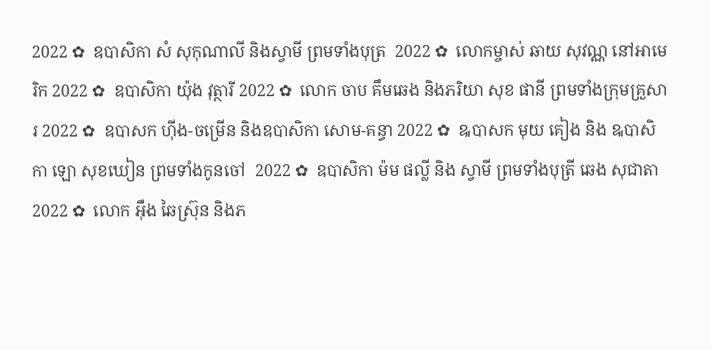2022 ✿  ឧបាសិកា សំ សុកុណាលី និងស្វាមី ព្រមទាំងបុត្រ  2022 ✿  លោកម្ចាស់ ឆាយ សុវណ្ណ នៅអាមេរិក 2022 ✿  ឧបាសិកា យ៉ុង វុត្ថារី 2022 ✿  លោក ចាប គឹមឆេង និងភរិយា សុខ ផានី ព្រមទាំងក្រុមគ្រួសារ 2022 ✿  ឧបាសក ហ៊ីង-ចម្រើន និងឧបាសិកា សោម-គន្ធា 2022 ✿  ឩបាសក មុយ គៀង និង ឩបាសិកា ឡោ សុខឃៀន ព្រមទាំងកូនចៅ  2022 ✿  ឧបាសិកា ម៉ម ផល្លី និង ស្វាមី ព្រមទាំងបុត្រី ឆេង សុជាតា 2022 ✿  លោក អ៊ឹង ឆៃស្រ៊ុន និងភ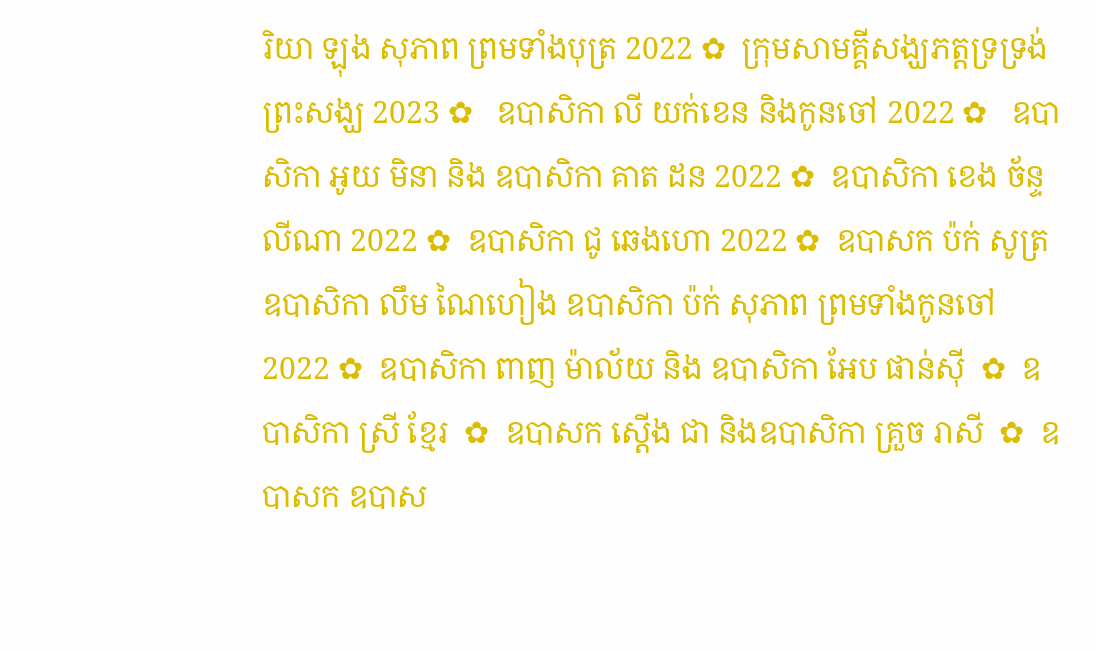រិយា ឡុង សុភាព ព្រមទាំងបុត្រ 2022 ✿  ក្រុមសាមគ្គីសង្ឃភត្តទ្រទ្រង់ព្រះសង្ឃ 2023 ✿   ឧបាសិកា លី យក់ខេន និងកូនចៅ 2022 ✿   ឧបាសិកា អូយ មិនា និង ឧបាសិកា គាត ដន 2022 ✿  ឧបាសិកា ខេង ច័ន្ទលីណា 2022 ✿  ឧបាសិកា ជូ ឆេងហោ 2022 ✿  ឧបាសក ប៉ក់ សូត្រ ឧបាសិកា លឹម ណៃហៀង ឧបាសិកា ប៉ក់ សុភាព ព្រមទាំងកូនចៅ  2022 ✿  ឧបាសិកា ពាញ ម៉ាល័យ និង ឧបាសិកា អែប ផាន់ស៊ី  ✿  ឧបាសិកា ស្រី ខ្មែរ  ✿  ឧបាសក ស្តើង ជា និងឧបាសិកា គ្រួច រាសី  ✿  ឧបាសក ឧបាស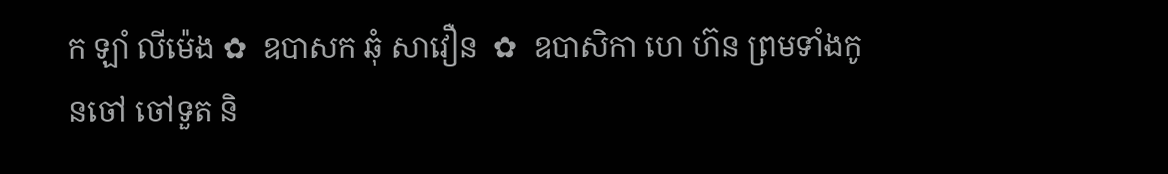ក ឡាំ លីម៉េង ✿  ឧបាសក ឆុំ សាវឿន  ✿  ឧបាសិកា ហេ ហ៊ន ព្រមទាំងកូនចៅ ចៅទួត និ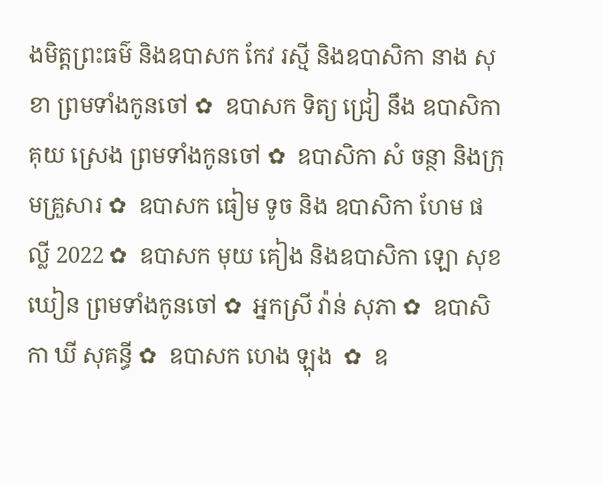ងមិត្តព្រះធម៌ និងឧបាសក កែវ រស្មី និងឧបាសិកា នាង សុខា ព្រមទាំងកូនចៅ ✿  ឧបាសក ទិត្យ ជ្រៀ នឹង ឧបាសិកា គុយ ស្រេង ព្រមទាំងកូនចៅ ✿  ឧបាសិកា សំ ចន្ថា និងក្រុមគ្រួសារ ✿  ឧបាសក ធៀម ទូច និង ឧបាសិកា ហែម ផល្លី 2022 ✿  ឧបាសក មុយ គៀង និងឧបាសិកា ឡោ សុខឃៀន ព្រមទាំងកូនចៅ ✿  អ្នកស្រី វ៉ាន់ សុភា ✿  ឧបាសិកា ឃី សុគន្ធី ✿  ឧបាសក ហេង ឡុង  ✿  ឧ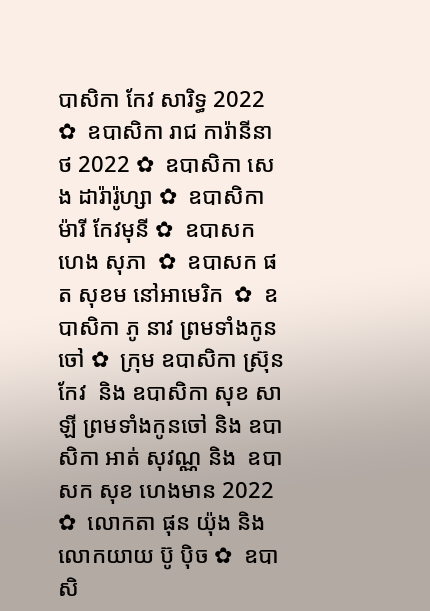បាសិកា កែវ សារិទ្ធ 2022 ✿  ឧបាសិកា រាជ ការ៉ានីនាថ 2022 ✿  ឧបាសិកា សេង ដារ៉ារ៉ូហ្សា ✿  ឧបាសិកា ម៉ារី កែវមុនី ✿  ឧបាសក ហេង សុភា  ✿  ឧបាសក ផត សុខម នៅអាមេរិក  ✿  ឧបាសិកា ភូ នាវ ព្រមទាំងកូនចៅ ✿  ក្រុម ឧបាសិកា ស្រ៊ុន កែវ  និង ឧបាសិកា សុខ សាឡី ព្រមទាំងកូនចៅ និង ឧបាសិកា អាត់ សុវណ្ណ និង  ឧបាសក សុខ ហេងមាន 2022 ✿  លោកតា ផុន យ៉ុង និង លោកយាយ ប៊ូ ប៉ិច ✿  ឧបាសិ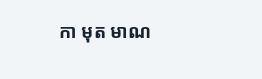កា មុត មាណ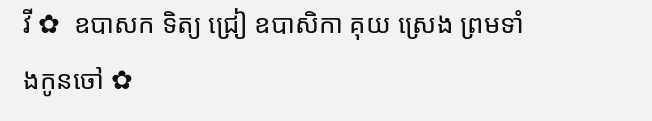វី ✿  ឧបាសក ទិត្យ ជ្រៀ ឧបាសិកា គុយ ស្រេង ព្រមទាំងកូនចៅ ✿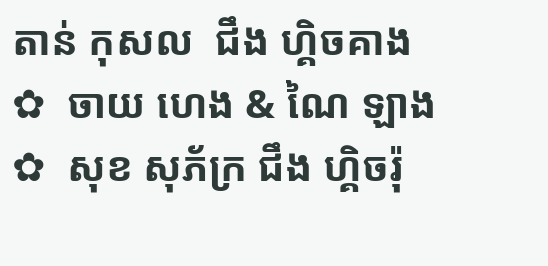តាន់ កុសល  ជឹង ហ្គិចគាង ✿  ចាយ ហេង & ណៃ ឡាង ✿  សុខ សុភ័ក្រ ជឹង ហ្គិចរ៉ុ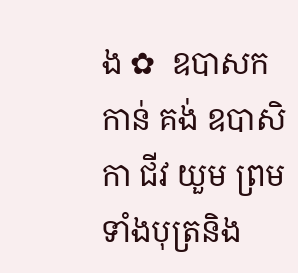ង ✿  ឧបាសក កាន់ គង់ ឧបាសិកា ជីវ យួម ព្រមទាំងបុត្រនិង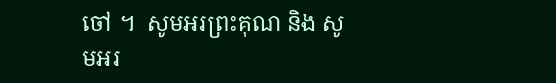ចៅ ។  សូមអរព្រះគុណ និង សូមអរ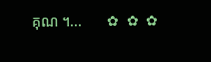គុណ ។...       ✿  ✿  ✿